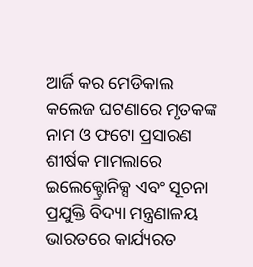ଆର୍ଜି କର ମେଡିକାଲ କଲେଜ ଘଟଣାରେ ମୃତକଙ୍କ ନାମ ଓ ଫଟୋ ପ୍ରସାରଣ ଶୀର୍ଷକ ମାମଲାରେ ଇଲେକ୍ଟ୍ରୋନିକ୍ସ ଏବଂ ସୂଚନା ପ୍ରଯୁକ୍ତି ବିଦ୍ୟା ମନ୍ତ୍ରଣାଳୟ ଭାରତରେ କାର୍ଯ୍ୟରତ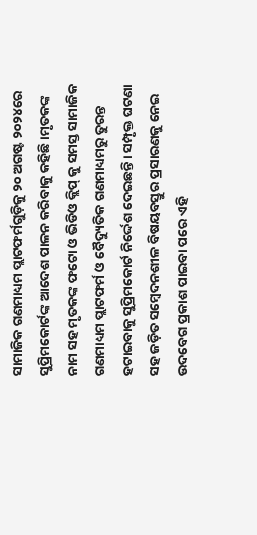ସାମାଜିକ ଗଣମାଧ୍ୟମ ପ୍ଲାଟଫର୍ମଗୁଡ଼ିକୁ ୨୦ ଅଗଷ୍ଟ ୨୦୨୪ରେ ସୁପ୍ରିମକୋର୍ଟଙ୍କ ଆଦେଶ ପାଳନ କରିବାକୁ କହିଛି।ମୃତକଙ୍କ ନାମ ସହ ମୃତକଙ୍କ ଫଟୋ ଓ ଭିଡିଓ କ୍ଲିପ୍ କୁ ସମସ୍ତ ସାମାଜିକ ଗଣମାଧ୍ୟମ ପ୍ଲାଟଫର୍ମ ଓ ବୈଦ୍ୟୁତିକ ଗଣମାଧ୍ୟମରୁ ତୁରନ୍ତ ହଟାଇବାକୁ ସୁପ୍ରିମକୋର୍ଟ ନିର୍ଦ୍ଦେଶ ଦେଇଛନ୍ତି। ସମ୍ପୃକ୍ତ ଘଟଣା ସହ ଜଡ଼ିତ ସମ୍ବେଦନଶୀଳ ବିଷୟବସ୍ତୁର ପ୍ରସାରଣକୁ ନେଇ ଉଦବେଗ ପ୍ରକାଶ ପାଇବା ପରେ ଏହି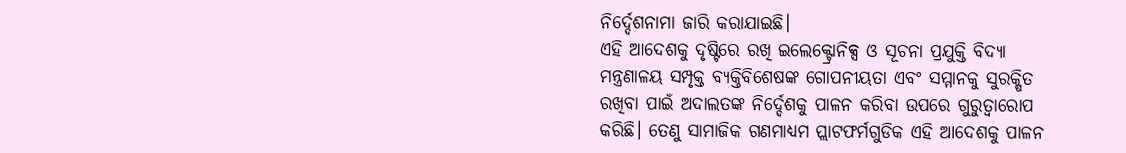ନିର୍ଦ୍ଦେଶନାମା ଜାରି କରାଯାଇଛି।
ଏହି ଆଦେଶକୁ ଦୃଷ୍ଟିରେ ରଖି ଇଲେକ୍ଟ୍ରୋନିକ୍ସ ଓ ସୂଚନା ପ୍ରଯୁକ୍ତି ବିଦ୍ୟା ମନ୍ତ୍ରଣାଳୟ ସମ୍ପୃକ୍ତ ବ୍ୟକ୍ତିବିଶେଷଙ୍କ ଗୋପନୀୟତା ଏବଂ ସମ୍ମାନକୁ ସୁରକ୍ଷିତ ରଖିବା ପାଇଁ ଅଦାଲତଙ୍କ ନିର୍ଦ୍ଦେଶକୁ ପାଳନ କରିବା ଉପରେ ଗୁରୁତ୍ୱାରୋପ କରିଛି। ତେଣୁ ସାମାଜିକ ଗଣମାଧ୍ୟମ ପ୍ଲାଟଫର୍ମଗୁଡିକ ଏହି ଆଦେଶକୁ ପାଳନ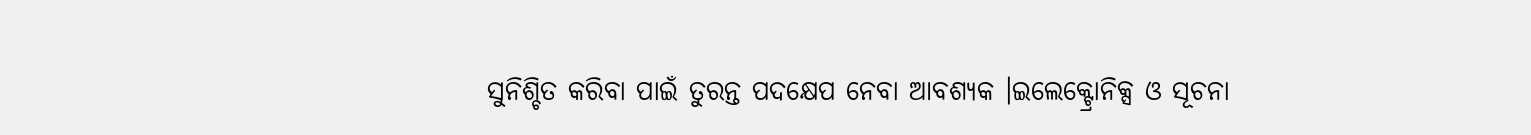ସୁନିଶ୍ଚିତ କରିବା ପାଇଁ ତୁରନ୍ତ ପଦକ୍ଷେପ ନେବା ଆବଶ୍ୟକ ।ଇଲେକ୍ଟ୍ରୋନିକ୍ସ ଓ ସୂଚନା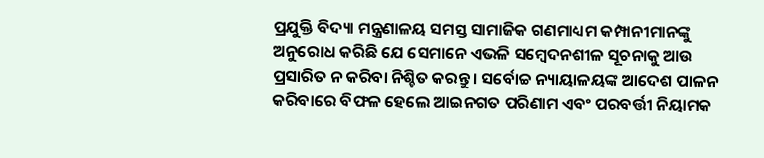ପ୍ରଯୁକ୍ତି ବିଦ୍ୟା ମନ୍ତ୍ରଣାଳୟ ସମସ୍ତ ସାମାଜିକ ଗଣମାଧ୍ୟମ କମ୍ପାନୀମାନଙ୍କୁ ଅନୁରୋଧ କରିଛି ଯେ ସେମାନେ ଏଭଳି ସମ୍ବେଦନଶୀଳ ସୂଚନାକୁ ଆଉ ପ୍ରସାରିତ ନ କରିବା ନିଶ୍ଚିତ କରନ୍ତୁ । ସର୍ବୋଚ୍ଚ ନ୍ୟାୟାଳୟଙ୍କ ଆଦେଶ ପାଳନ କରିବାରେ ବିଫଳ ହେଲେ ଆଇନଗତ ପରିଣାମ ଏବଂ ପରବର୍ତ୍ତୀ ନିୟାମକ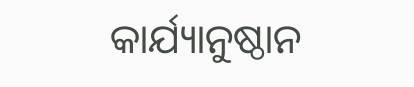କାର୍ଯ୍ୟାନୁଷ୍ଠାନ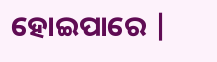ହୋଇପାରେ |